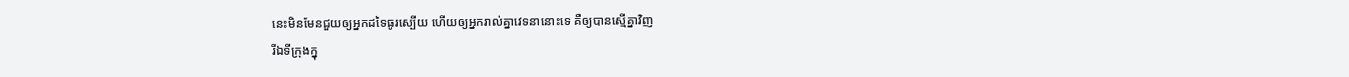នេះមិនមែនជួយឲ្យអ្នកដទៃធូរស្បើយ ហើយឲ្យអ្នករាល់គ្នាវេទនានោះទេ គឺឲ្យបានស្មើគ្នាវិញ
រីឯទីក្រុងក្នុ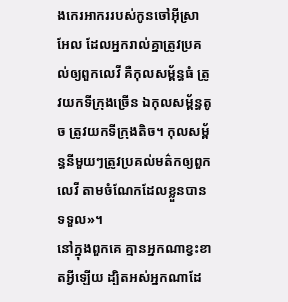ងកេរអាកររបស់កូនចៅអ៊ីស្រាអែល ដែលអ្នករាល់គ្នាត្រូវប្រគល់ឲ្យពួកលេវី គឺកុលសម្ព័ន្ធធំ ត្រូវយកទីក្រុងច្រើន ឯកុលសម្ព័ន្ធតូច ត្រូវយកទីក្រុងតិច។ កុលសម្ព័ន្ធនីមួយៗត្រូវប្រគល់មត៌កឲ្យពួកលេវី តាមចំណែកដែលខ្លួនបានទទួល»។
នៅក្នុងពួកគេ គ្មានអ្នកណាខ្វះខាតអ្វីឡើយ ដ្បិតអស់អ្នកណាដែ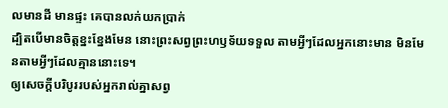លមានដី មានផ្ទះ គេបានលក់យកប្រាក់
ដ្បិតបើមានចិត្តខ្នះខ្នែងមែន នោះព្រះសព្វព្រះហឫទ័យទទួល តាមអ្វីៗដែលអ្នកនោះមាន មិនមែនតាមអ្វីៗដែលគ្មាននោះទេ។
ឲ្យសេចក្តីបរិបូររបស់អ្នករាល់គ្នាសព្វ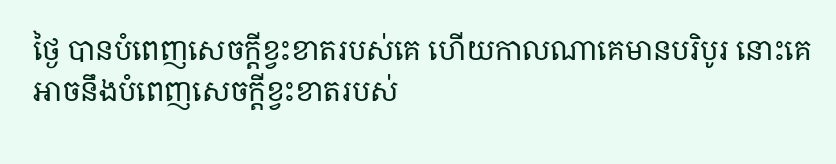ថ្ងៃ បានបំពេញសេចក្ដីខ្វះខាតរបស់គេ ហើយកាលណាគេមានបរិបូរ នោះគេអាចនឹងបំពេញសេចក្ដីខ្វះខាតរបស់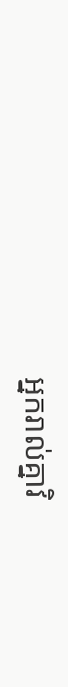អ្នករាល់គ្នាវិ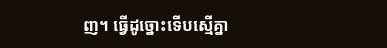ញ។ ធ្វើដូច្នោះទើបស្មើគ្នា